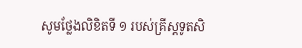សូមថ្លែងលិខិតទី ១ របស់គ្រីស្តទូតសិ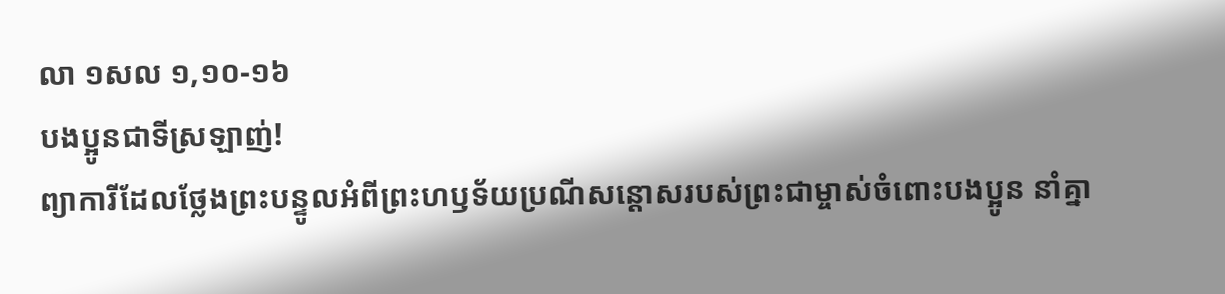លា ១សល ១,១០-១៦
បងប្អូនជាទីស្រឡាញ់!
ព្យាការីដែលថ្លែងព្រះបន្ទូលអំពីព្រះហឫទ័យប្រណីសន្តោសរបស់ព្រះជាម្ចាស់ចំពោះបងប្អូន នាំគ្នា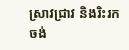ស្រាវជ្រាវ និងរិះរកចង់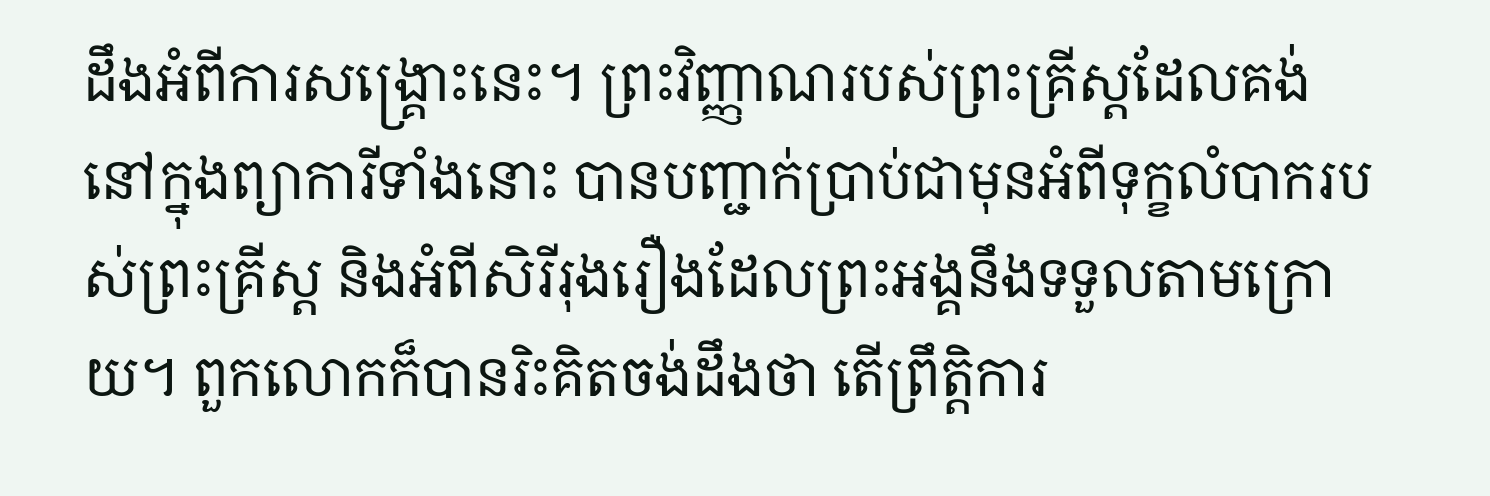ដឹងអំពីការសង្គ្រោះនេះ។ ព្រះវិញ្ញាណរបស់ព្រះគ្រីស្តដែលគង់នៅក្នុងព្យាការីទាំងនោះ បានបញ្ជាក់ប្រាប់ជាមុនអំពីទុក្ខលំបាករបស់ព្រះគ្រីស្ត និងអំពីសិរីរុងរឿងដែលព្រះអង្គនឹងទទួលតាមក្រោយ។ ពួកលោកក៏បានរិះគិតចង់ដឹងថា តើព្រឹត្តិការ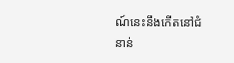ណ៍នេះនឹងកើតនៅជំនាន់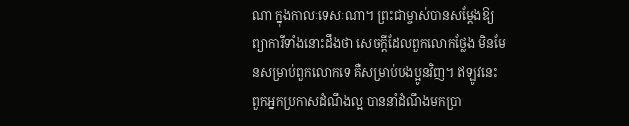ណា ក្នុងកាលៈទេសៈណា។ ព្រះជាម្ចាស់បានសម្តែងឱ្យព្យាការីទាំងនោះដឹងថា សេចក្តីដែលពួកលោកថ្លែង មិនមែនសម្រាប់ពួកលោកទេ គឺសម្រាប់បងប្អូនវិញ។ ឥឡូវនេះ ពួកអ្នកប្រកាសដំណឹងល្អ បាននាំដំណឹងមកប្រា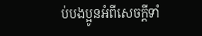ប់បងប្អូនអំពីសេចក្តីទាំ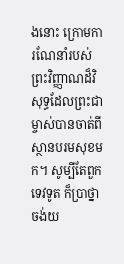ងនោះ ក្រោមការណែនាំរបស់ព្រះវិញ្ញាណដ៏វិសុទ្ធដែលព្រះជាម្ចាស់បានចាត់ពីស្ថានបរមសុខមក។ សូម្បីតែពួកទេវទូត ក៏ប្រាថ្នាចង់យ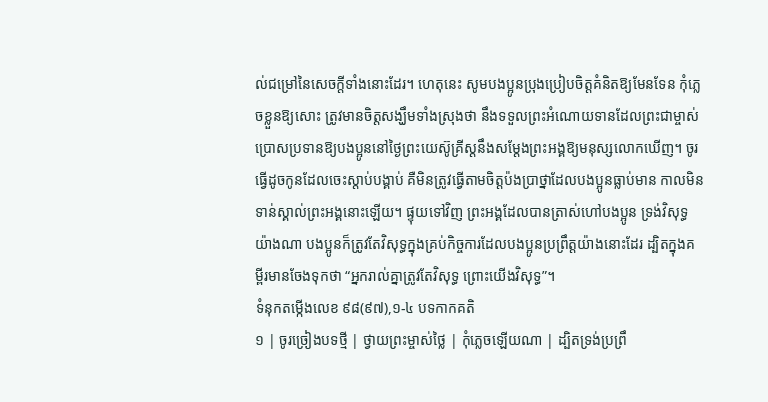ល់ជម្រៅនៃសេចក្តីទាំងនោះដែរ។ ហេតុនេះ សូមបងប្អូនប្រុងប្រៀបចិត្តគំនិតឱ្យមែនទែន កុំភ្លេចខ្លួនឱ្យសោះ ត្រូវមានចិត្តសង្ឃឹមទាំងស្រុងថា នឹងទទួលព្រះអំណោយទានដែលព្រះជាម្ចាស់ប្រោសប្រទានឱ្យបងប្អូននៅថ្ងៃព្រះយេស៊ូគ្រីស្តនឹងសម្តែងព្រះអង្គឱ្យមនុស្សលោកឃើញ។ ចូរធ្វើដូចកូនដែលចេះស្តាប់បង្គាប់ គឺមិនត្រូវធ្វើតាមចិត្តប៉ងប្រាថ្នាដែលបងប្អូនធ្លាប់មាន កាលមិនទាន់ស្គាល់ព្រះអង្គនោះឡើយ។ ផ្ទុយទៅវិញ ព្រះអង្គដែលបានត្រាស់ហៅបងប្អូន ទ្រង់វិសុទ្ធយ៉ាងណា បងប្អូនក៏ត្រូវតែវិសុទ្ធក្នុងគ្រប់កិច្ចការដែលបងប្អូនប្រព្រឹត្តយ៉ាងនោះដែរ ដ្បិតក្នុងគម្ពីរមានចែងទុកថា “អ្នករាល់គ្នាត្រូវតែវិសុទ្ធ ព្រោះយើងវិសុទ្ធ”។
ទំនុកតម្កើងលេខ ៩៨(៩៧),១-៤ បទកាកគតិ
១ | ចូរច្រៀងបទថ្មី | ថ្វាយព្រះម្ចាស់ថ្លៃ | កុំភ្លេចឡើយណា | ដ្បិតទ្រង់ប្រព្រឹ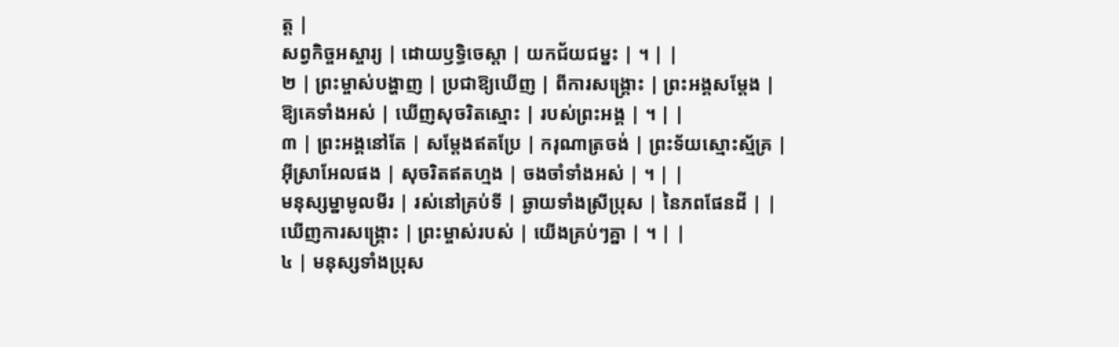ត្ត |
សព្វកិច្ចអស្ចារ្យ | ដោយឫទ្ធិចេស្តា | យកជ័យជម្នះ | ។ | |
២ | ព្រះម្ចាស់បង្ហាញ | ប្រជាឱ្យឃើញ | ពីការសង្គ្រោះ | ព្រះអង្គសម្តែង |
ឱ្យគេទាំងអស់ | ឃើញសុចរិតស្មោះ | របស់ព្រះអង្គ | ។ | |
៣ | ព្រះអង្គនៅតែ | សម្តែងឥតប្រែ | ករុណាត្រចង់ | ព្រះទ័យស្មោះស្ម័គ្រ |
អ៊ីស្រាអែលផង | សុចរិតឥតហ្មង | ចងចាំទាំងអស់ | ។ | |
មនុស្សម្នាមូលមីរ | រស់នៅគ្រប់ទី | ឆ្ងាយទាំងស្រីប្រុស | នៃភពផែនដី | |
ឃើញការសង្គ្រោះ | ព្រះម្ចាស់របស់ | យើងគ្រប់ៗគ្នា | ។ | |
៤ | មនុស្សទាំងប្រុស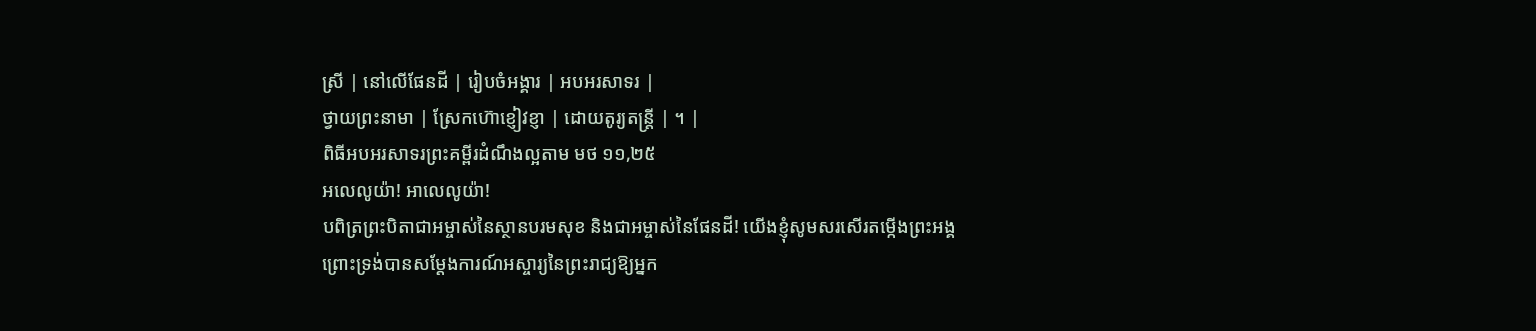ស្រី | នៅលើផែនដី | រៀបចំអង្គារ | អបអរសាទរ |
ថ្វាយព្រះនាមា | ស្រែកហ៊ោខ្ញៀវខ្ញា | ដោយតូរ្យតន្ត្រី | ។ |
ពិធីអបអរសាទរព្រះគម្ពីរដំណឹងល្អតាម មថ ១១,២៥
អលេលូយ៉ា! អាលេលូយ៉ា!
បពិត្រព្រះបិតាជាអម្ចាស់នៃស្ថានបរមសុខ និងជាអម្ចាស់នៃផែនដី! យើងខ្ញុំសូមសរសើរតម្កើងព្រះអង្គ
ព្រោះទ្រង់បានសម្តែងការណ៍អស្ចារ្យនៃព្រះរាជ្យឱ្យអ្នក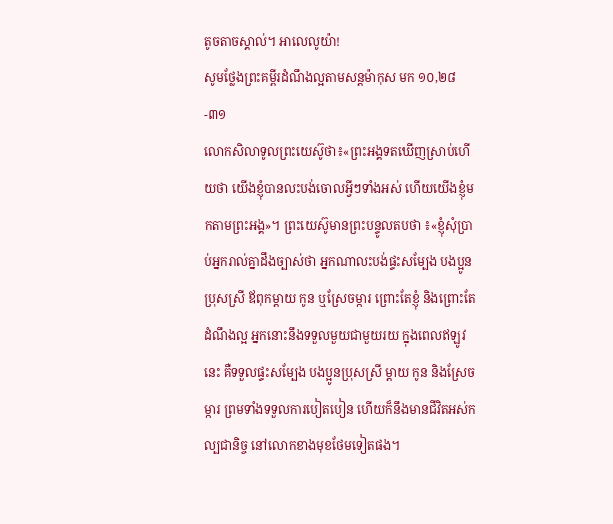តូចតាចស្គាល់។ អាលេលូយ៉ា!
សូមថ្លែងព្រះគម្ពីរដំណឹងល្អតាមសន្តម៉ាកុស មក ១០,២៨-៣១
លោកសិលាទូលព្រះយេស៊ូថា៖«ព្រះអង្គទតឃើញស្រាប់ហើយថា យើងខ្ញុំបានលះបង់ចោលអ្វីៗទាំងអស់ ហើយយើងខ្ញុំមកតាមព្រះអង្គ»។ ព្រះយេស៊ូមានព្រះបន្ទូលតបថា ៖«ខ្ញុំសុំប្រាប់អ្នករាល់គ្នាដឹងច្បាស់ថា អ្នកណាលះបង់ផ្ទះសម្បែង បងប្អូនប្រុសស្រី ឪពុកម្តាយ កូន ឬស្រែចម្ការ ព្រោះតែខ្ញុំ និងព្រោះតែដំណឹងល្អ អ្នកនោះនឹងទទួលមួយជាមួយរយ ក្នុងពេលឥឡូវនេះ គឺទទួលផ្ទះសម្បែង បងប្អូនប្រុសស្រី ម្តាយ កូន និងស្រែចម្ការ ព្រមទាំងទទួលការបៀតបៀន ហើយក៏នឹងមានជីវិតអស់កល្បជានិច្ច នៅលោកខាងមុខថែមទៀតផង។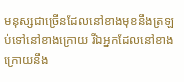មនុស្សជាច្រើនដែលនៅខាងមុខនឹងត្រឡប់ទៅនៅខាងក្រោយ រីឯអ្នកដែលនៅខាងក្រោយនឹង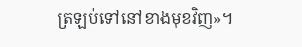ត្រឡប់ទៅនៅខាងមុខវិញ»។